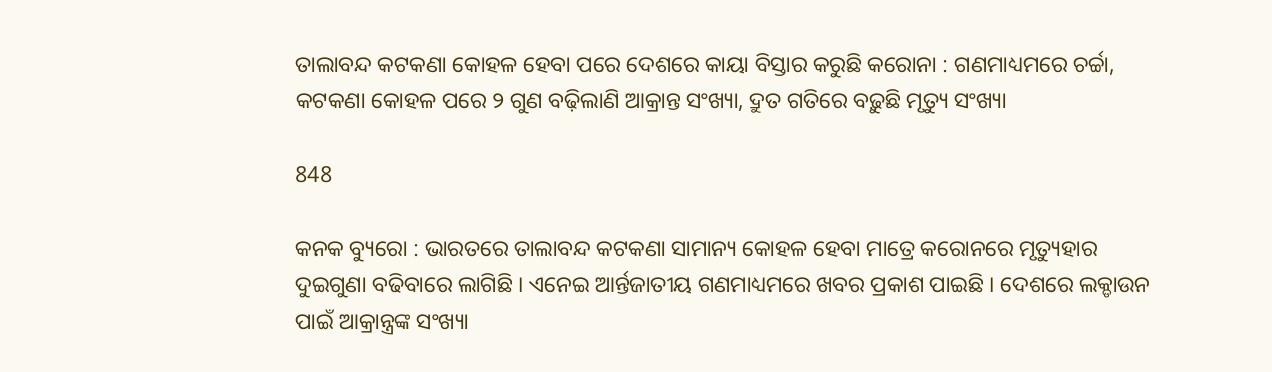ତାଲାବନ୍ଦ କଟକଣା କୋହଳ ହେବା ପରେ ଦେଶରେ କାୟା ବିସ୍ତାର କରୁଛି କରୋନା : ଗଣମାଧ୍ୟମରେ ଚର୍ଚ୍ଚା, କଟକଣା କୋହଳ ପରେ ୨ ଗୁଣ ବଢ଼ିଲାଣି ଆକ୍ରାନ୍ତ ସଂଖ୍ୟା, ଦ୍ରୁତ ଗତିରେ ବଢ଼ୁଛି ମୃତ୍ୟୁ ସଂଖ୍ୟା

848

କନକ ବ୍ୟୁରୋ : ଭାରତରେ ତାଲାବନ୍ଦ କଟକଣା ସାମାନ୍ୟ କୋହଳ ହେବା ମାତ୍ରେ କରୋନରେ ମୃତ୍ୟୁହାର ଦୁଇଗୁଣା ବଢିବାରେ ଲାଗିଛି । ଏନେଇ ଆର୍ନ୍ତଜାତୀୟ ଗଣମାଧ୍ୟମରେ ଖବର ପ୍ରକାଶ ପାଇଛି । ଦେଶରେ ଲକ୍ଡାଉନ ପାଇଁ ଆକ୍ରାନ୍ତ୍ରଙ୍କ ସଂଖ୍ୟା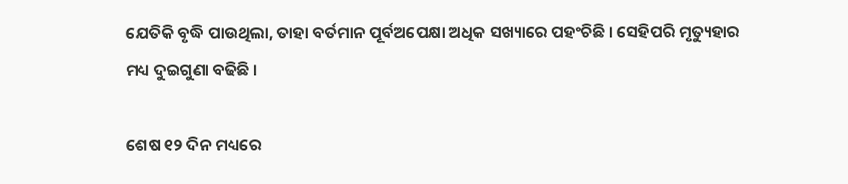ଯେତିକି ବୃଦ୍ଧି ପାଉଥିଲା, ତାହା ବର୍ତମାନ ପୂର୍ବଅପେକ୍ଷା ଅଧିକ ସଖ୍ୟାରେ ପହଂଚିଛି । ସେହିପରି ମୃତ୍ୟୁହାର ମଧ୍ୟ ଦୁଇଗୁଣା ବଢିଛି ।

ଶେଷ ୧୨ ଦିନ ମଧ୍ୟରେ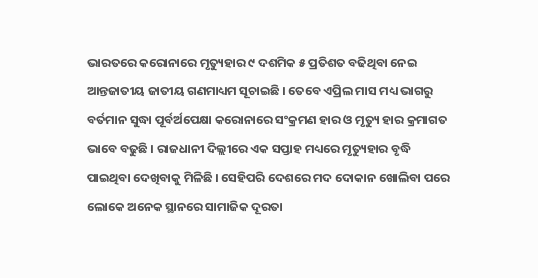ଭାରତରେ କରୋନାରେ ମୃତ୍ୟୁହାର ୯ ଦଶମିକ ୫ ପ୍ରତିଶତ ବଢିଥିବା ନେଇ ଆନ୍ତଜାତୀୟ ଜାତୀୟ ଗଣମାଧ୍ୟମ ସୂଚାଇଛି । ତେବେ ଏପ୍ରିଲ ମାସ ମଧ୍ୟ ଭାଗରୁ ବର୍ତମାନ ସୁଦ୍ଧା ପୂର୍ବର୍ଅପେକ୍ଷା କରୋନାରେ ସଂକ୍ରମଣ ହାର ଓ ମୃତ୍ୟୁ ହାର କ୍ରମାଗତ ଭାବେ ବଢୁଛି । ରାଜଧାନୀ ଦିଲ୍ଲୀରେ ଏକ ସପ୍ତାହ ମଧ୍ୟରେ ମୃତ୍ୟୁହାର ବୃଦ୍ଧି ପାଇଥିବା ଦେଖିବାକୁ ମିଳିଛି । ସେହିପରି ଦେଶରେ ମଦ ଦୋକାନ ଖୋଲିବା ପରେ ଲୋକେ ଅନେକ ସ୍ଥାନରେ ସାମାଜିକ ଦୂରତା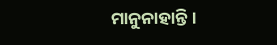ମାନୁନାହାନ୍ତି ।